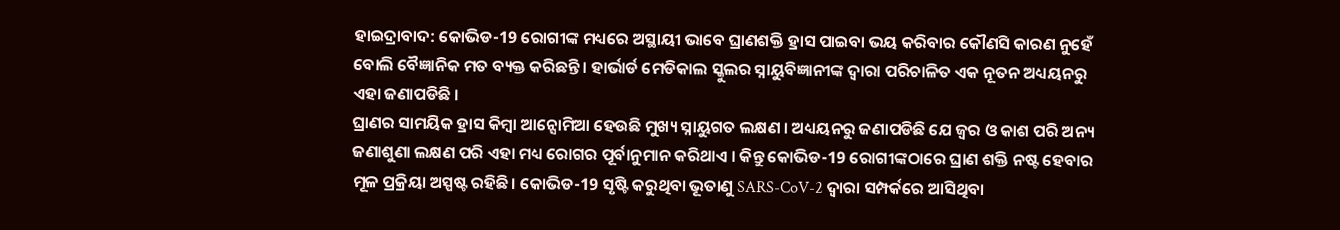ହାଇଦ୍ରାବାଦ: କୋଭିଡ-19 ରୋଗୀଙ୍କ ମଧ୍ୟରେ ଅସ୍ଥାୟୀ ଭାବେ ଘ୍ରାଣଶକ୍ତି ହ୍ରାସ ପାଇବା ଭୟ କରିବାର କୌଣସି କାରଣ ନୁହେଁ ବୋଲି ବୈଜ୍ଞାନିକ ମତ ବ୍ୟକ୍ତ କରିଛନ୍ତି । ହାର୍ଭାର୍ଡ ମେଡିକାଲ ସ୍କୁଲର ସ୍ନାୟୁବିଜ୍ଞାନୀଙ୍କ ଦ୍ବାରା ପରିଚାଳିତ ଏକ ନୂତନ ଅଧ୍ୟୟନରୁ ଏହା ଜଣାପଡିଛି ।
ଘ୍ରାଣର ସାମୟିକ ହ୍ରାସ କିମ୍ବା ଆନ୍ସୋମିଆ ହେଉଛି ମୁଖ୍ୟ ସ୍ନାୟୁଗତ ଲକ୍ଷଣ । ଅଧ୍ୟୟନରୁ ଜଣାପଡିଛି ଯେ ଜ୍ବର ଓ କାଶ ପରି ଅନ୍ୟ ଜଣାଶୁଣା ଲକ୍ଷଣ ପରି ଏହା ମଧ୍ୟ ରୋଗର ପୂର୍ବାନୁମାନ କରିଥାଏ । କିନ୍ତୁ କୋଭିଡ-19 ରୋଗୀଙ୍କଠାରେ ଘ୍ରାଣ ଶକ୍ତି ନଷ୍ଟ ହେବାର ମୂଳ ପ୍ରକ୍ରିୟା ଅସ୍ପଷ୍ଟ ରହିଛି। କୋଭିଡ-19 ସୃଷ୍ଟି କରୁଥିବା ଭୂତାଣୁ SARS-CoV-2 ଦ୍ବାରା ସମ୍ପର୍କରେ ଆସିଥିବା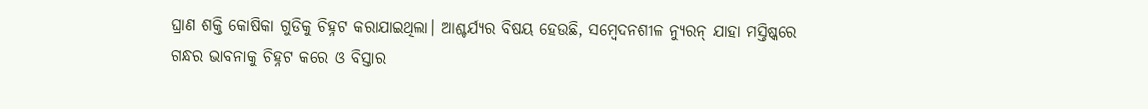ଘ୍ରାଣ ଶକ୍ତି କୋଷିକା ଗୁଡିକୁ ଚିହ୍ନଟ କରାଯାଇଥିଲା। ଆଶ୍ଚର୍ଯ୍ୟର ବିଷୟ ହେଉଛି, ସମ୍ବେଦନଶୀଳ ନ୍ୟୁରନ୍ ଯାହା ମସ୍ତିଷ୍କରେ ଗନ୍ଧର ଭାବନାକୁ ଚିହ୍ନଟ କରେ ଓ ବିସ୍ତାର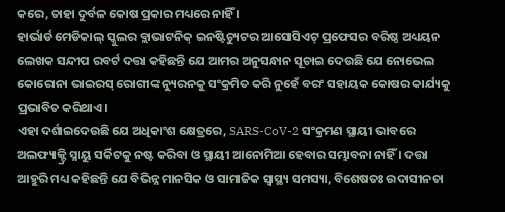କରେ, ତାହା ଦୁର୍ବଳ କୋଷ ପ୍ରକାର ମଧ୍ୟରେ ନାହିଁ ।
ହାର୍ଭାର୍ଡ ମେଡିକାଲ୍ ସ୍କୁଲର ବ୍ଲାଭାଟନିକ୍ ଇନଷ୍ଟିଚ୍ୟୁଟର ଆସୋସିଏଟ୍ ପ୍ରଫେସର ବରିଷ୍ଠ ଅଧ୍ୟୟନ ଲେଖକ ସନ୍ଦୀପ ରବର୍ଟ ଦତ୍ତା କହିଛନ୍ତି ଯେ ଆମର ଅନୁସନ୍ଧାନ ସୂଚାଇ ଦେଉଛି ଯେ ନୋଭେଲ କୋରୋନା ଭାଇରସ୍ ରୋଗୀଙ୍କ ନ୍ୟୁରନକୁ ସଂକ୍ରମିତ କରି ନୁହେଁ ବରଂ ସହାୟକ କୋଷର କାର୍ଯ୍ୟକୁ ପ୍ରଭାବିତ କରିଥାଏ।
ଏହା ଦର୍ଶାଇଦେଉଛି ଯେ ଅଧିକାଂଶ କ୍ଷେତ୍ରରେ, SARS-CoV-2 ସଂକ୍ରମଣ ସ୍ଥାୟୀ ଭାବରେ ଅଲଫ୍ୟାକ୍ଟ୍ରି ସ୍ନାୟୁ ସର୍କିଟକୁ ନଷ୍ଟ କରିବା ଓ ସ୍ଥାୟୀ ଆନୋମିଆ ହେବାର ସମ୍ଭାବନା ନାହିଁ । ଦତ୍ତା ଆହୁରି ମଧ୍ୟ କହିଛନ୍ତି ଯେ ବିଭିନ୍ନ ମାନସିକ ଓ ସାମାଜିକ ସ୍ବାସ୍ଥ୍ୟ ସମସ୍ୟା, ବିଶେଷତଃ ଉଦାସୀନତା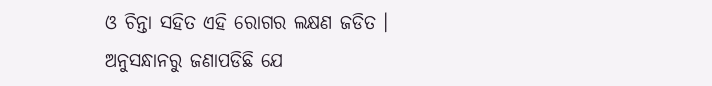ଓ ଚିନ୍ତା ସହିତ ଏହି ରୋଗର ଲକ୍ଷଣ ଜଡିତ ।
ଅନୁସନ୍ଧାନରୁ ଜଣାପଡିଛି ଯେ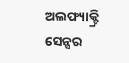ଅଲଫ୍ୟାକ୍ଟ୍ରି ସେନ୍ସର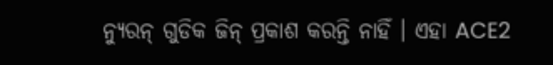ନ୍ୟୁରନ୍ ଗୁଡିକ ଜିନ୍ ପ୍ରକାଶ କରନ୍ତି ନାହିଁ । ଏହା ACE2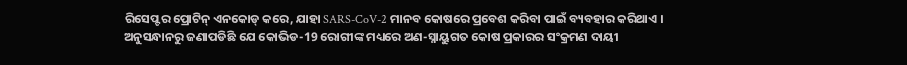ରିସେପ୍ଟର ପ୍ରୋଟିନ୍ ଏନକୋଡ୍ କରେ, ଯାହା SARS-CoV-2 ମାନବ କୋଷରେ ପ୍ରବେଶ କରିବା ପାଇଁ ବ୍ୟବହାର କରିଥାଏ । ଅନୁସନ୍ଧାନରୁ ଜଣାପଡିଛି ଯେ କୋଭିଡ-19 ରୋଗୀଙ୍କ ମଧ୍ୟରେ ଅଣ-ସ୍ନାୟୁଗତ କୋଷ ପ୍ରକାରର ସଂକ୍ରମଣ ଦାୟୀ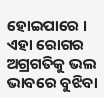ହୋଇପାରେ । ଏହା ରୋଗର ଅଗ୍ରଗତିକୁ ଭଲ ଭାବରେ ବୁଝିବା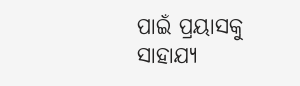ପାଇଁ ପ୍ରୟାସକୁ ସାହାଯ୍ୟ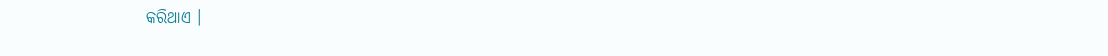କରିଥାଏ ।